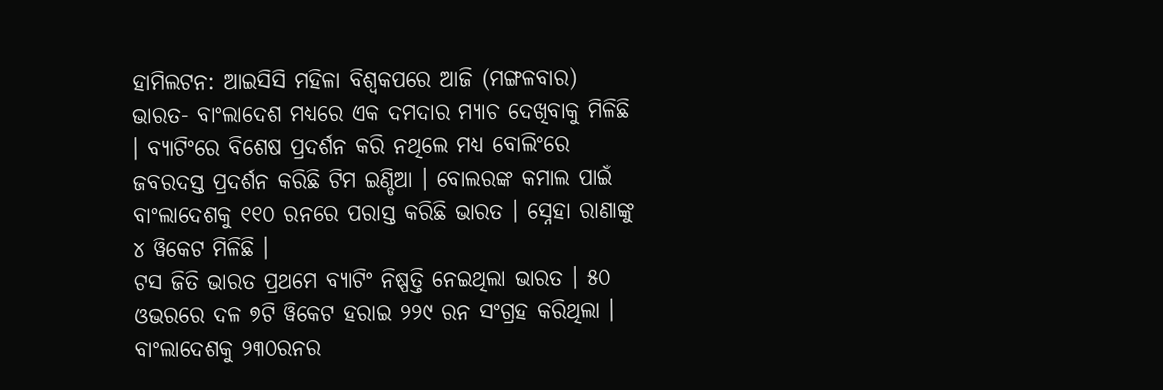ହାମିଲଟନ: ଆଇସିସି ମହିଳା ବିଶ୍ବକପରେ ଆଜି (ମଙ୍ଗଳବାର) ଭାରତ- ବାଂଲାଦେଶ ମଧ୍ୟରେ ଏକ ଦମଦାର ମ୍ୟାଚ ଦେଖିବାକୁ ମିଳିଛି । ବ୍ୟାଟିଂରେ ବିଶେଷ ପ୍ରଦର୍ଶନ କରି ନଥିଲେ ମଧ୍ୟ ବୋଲିଂରେ ଜବରଦସ୍ତ ପ୍ରଦର୍ଶନ କରିଛି ଟିମ ଇଣ୍ଡିଆ । ବୋଲରଙ୍କ କମାଲ ପାଇଁ ବାଂଲାଦେଶକୁ ୧୧୦ ରନରେ ପରାସ୍ତ କରିଛି ଭାରତ । ସ୍ନେହା ରାଣାଙ୍କୁ ୪ ୱିକେଟ ମିଳିଛି ।
ଟସ ଜିତି ଭାରତ ପ୍ରଥମେ ବ୍ୟାଟିଂ ନିଷ୍ପତ୍ତି ନେଇଥିଲା ଭାରତ । ୫୦ ଓଭରରେ ଦଳ ୭ଟି ୱିକେଟ ହରାଇ ୨୨୯ ରନ ସଂଗ୍ରହ କରିଥିଲା । ବାଂଲାଦେଶକୁ ୨୩୦ରନର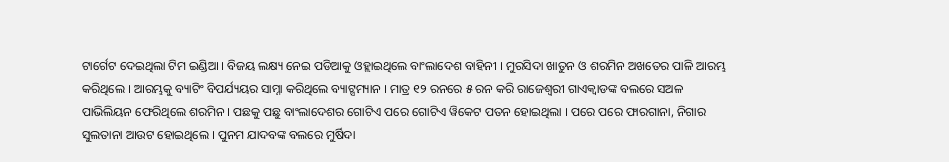ଟାର୍ଗେଟ ଦେଇଥିଲା ଟିମ ଇଣ୍ଡିଆ । ବିଜୟ ଲକ୍ଷ୍ୟ ନେଇ ପଡିଆକୁ ଓହ୍ଲାଇଥିଲେ ବାଂଲାଦେଶ ବାହିନୀ । ମୁରସିଦା ଖାତୁନ ଓ ଶରମିନ ଅଖତେର ପାଳି ଆରମ୍ଭ କରିଥିଲେ । ଆରମ୍ଭକୁ ବ୍ୟାଟିଂ ବିପର୍ଯ୍ୟୟର ସାମ୍ନା କରିଥିଲେ ବ୍ୟାଟ୍ସମ୍ୟାନ । ମାତ୍ର ୧୨ ରନରେ ୫ ରନ କରି ରାଜେଶ୍ବରୀ ଗାଏକ୍ବାଡଙ୍କ ବଲରେ ସଅଳ ପାଭିଲିୟନ ଫେରିଥିଲେ ଶରମିନ । ପଛକୁ ପଛୁ ବାଂଲାଦେଶର ଗୋଟିଏ ପରେ ଗୋଟିଏ ୱିକେଟ ପତନ ହୋଇଥିଲା । ପରେ ପରେ ଫାରଗାନା, ନିଗାର ସୁଲତାନା ଆଉଟ ହୋଇଥିଲେ । ପୁନମ ଯାଦବଙ୍କ ବଲରେ ମୁର୍ଷିଦା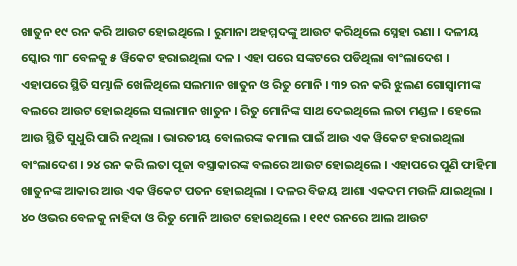ଖାତୁନ ୧୯ ରନ କରି ଆଉଟ ହୋଇଥିଲେ । ରୁମାନା ଅହମ୍ମଦଙ୍କୁ ଆଉଟ କରିଥିଲେ ସ୍ନେହା ରଣା । ଦଳୀୟ ସ୍କୋର ୩୮ ବେଳକୁ ୫ ୱିକେଟ ହରାଇଥିଲା ଦଳ । ଏହା ପରେ ସଙ୍କଟରେ ପଡିଥିଲା ବାଂଲାଦେଶ ।
ଏହାପରେ ସ୍ଥିତି ସମ୍ଭାଳି ଖେଳିଥିଲେ ସଲମାନ ଖାତୁନ ଓ ରିତୁ ମୋନି । ୩୨ ରନ କରି ଝୁଲଣ ଗୋସ୍ବାମୀଙ୍କ ବଲରେ ଆଉଟ ହୋଇଥିଲେ ସଲାମାନ ଖାତୁନ । ରିତୁ ମୋନିଙ୍କ ସାଥ ଦେଇଥିଲେ ଲତା ମଣ୍ଡଳ । ହେଲେ ଆଉ ସ୍ଥିତି ସୁଧୁରି ପାରି ନଥିଲା । ଭାରତୀୟ ବୋଲରଙ୍କ କମାଲ ପାଇଁ ଆଉ ଏକ ୱିକେଟ ହରାଇଥିଲା ବାଂଲାଦେଶ । ୨୪ ରନ କରି ଲତା ପୂଜା ବସ୍ତ୍ରାକାରଙ୍କ ବଲରେ ଆଉଟ ହୋଇଥିଲେ । ଏହାପରେ ପୁଣି ଫାହିମା ଖାତୁନଙ୍କ ଆକାର ଆଉ ଏକ ୱିକେଟ ପତନ ହୋଇଥିଲା । ଦଳର ବିଜୟ ଆଶା ଏକଦମ ମଉଳି ଯାଇଥିଲା । ୪୦ ଓଭର ବେଳକୁ ନାହିଦା ଓ ରିତୁ ମୋନି ଆଉଟ ହୋଇଥିଲେ । ୧୧୯ ରନରେ ଆଲ ଆଉଟ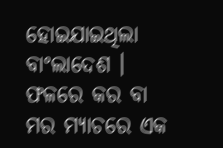ହୋଇଯାଇଥିଲା ବାଂଲାଦେଶ । ଫଳରେ କର ବା ମର ମ୍ୟାଚରେ ଏକ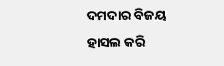ଦମଦାର ବିଜୟ ହାସଲ କରି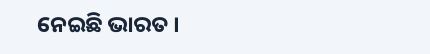ନେଇଛି ଭାରତ ।